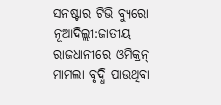ସନଷ୍ଟାର ଟିଭି ବ୍ୟୁରୋ
ନୂଆଦିଲ୍ଲୀ:ଜାତୀୟ ରାଜଧାନୀରେ ଓମିକ୍ରନ୍ ମାମଲା ବୃଦ୍ଧି ପାଉଥିବା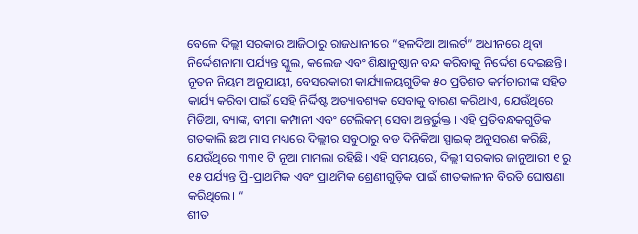ବେଳେ ଦିଲ୍ଲୀ ସରକାର ଆଜିଠାରୁ ରାଜଧାନୀରେ “ହଳଦିଆ ଆଲର୍ଟ” ଅଧୀନରେ ଥିବା ନିର୍ଦ୍ଦେଶନାମା ପର୍ଯ୍ୟନ୍ତ ସ୍କୁଲ, କଲେଜ ଏବଂ ଶିକ୍ଷାନୁଷ୍ଠାନ ବନ୍ଦ କରିବାକୁ ନିର୍ଦ୍ଦେଶ ଦେଇଛନ୍ତି।
ନୂତନ ନିୟମ ଅନୁଯାୟୀ, ବେସରକାରୀ କାର୍ଯ୍ୟାଳୟଗୁଡିକ ୫୦ ପ୍ରତିଶତ କର୍ମଚାରୀଙ୍କ ସହିତ କାର୍ଯ୍ୟ କରିବା ପାଇଁ ସେହି ନିର୍ଦ୍ଦିଷ୍ଟ ଅତ୍ୟାବଶ୍ୟକ ସେବାକୁ ବାରଣ କରିଥାଏ, ଯେଉଁଥିରେ ମିଡିଆ, ବ୍ୟାଙ୍କ, ବୀମା କମ୍ପାନୀ ଏବଂ ଟେଲିକମ୍ ସେବା ଅନ୍ତର୍ଭୁକ୍ତ । ଏହି ପ୍ରତିବନ୍ଧକଗୁଡିକ ଗତକାଲି ଛଅ ମାସ ମଧ୍ୟରେ ଦିଲ୍ଲୀର ସବୁଠାରୁ ବଡ ଦିନିକିଆ ସ୍ପାଇକ୍ ଅନୁସରଣ କରିଛି, ଯେଉଁଥିରେ ୩୩୧ ଟି ନୂଆ ମାମଲା ରହିଛି। ଏହି ସମୟରେ, ଦିଲ୍ଲୀ ସରକାର ଜାନୁଆରୀ ୧ ରୁ ୧୫ ପର୍ଯ୍ୟନ୍ତ ପ୍ରି-ପ୍ରାଥମିକ ଏବଂ ପ୍ରାଥମିକ ଶ୍ରେଣୀଗୁଡ଼ିକ ପାଇଁ ଶୀତକାଳୀନ ବିରତି ଘୋଷଣା କରିଥିଲେ। “
ଶୀତ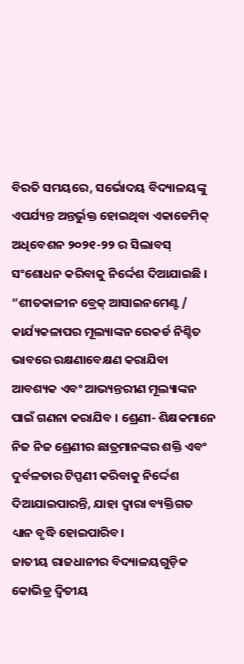ବିରତି ସମୟରେ, ସର୍ଭୋଦୟ ବିଦ୍ୟାଳୟଙ୍କୁ ଏପର୍ଯ୍ୟନ୍ତ ଅନ୍ତର୍ଭୁକ୍ତ ହୋଇଥିବା ଏକାଡେମିକ୍ ଅଧିବେଶନ ୨୦୨୧-୨୨ ର ସିଲାବସ୍ ସଂଶୋଧନ କରିବାକୁ ନିର୍ଦ୍ଦେଶ ଦିଆଯାଇଛି । “ଶୀତକାଳୀନ ବ୍ରେକ୍ ଆସାଇନମେଣ୍ଟ / କାର୍ଯ୍ୟକଳାପର ମୂଲ୍ୟାଙ୍କନ ରେକର୍ଡ ନିଶ୍ଚିତ ଭାବରେ ରକ୍ଷଣାବେକ୍ଷଣ କରାଯିବା ଆବଶ୍ୟକ ଏବଂ ଆଭ୍ୟନ୍ତରୀଣ ମୂଲ୍ୟାଙ୍କନ ପାଇଁ ଗଣନା କରାଯିବ । ଶ୍ରେଣୀ- ଶିକ୍ଷକମାନେ ନିଜ ନିଜ ଶ୍ରେଣୀର ଛାତ୍ରମାନଙ୍କର ଶକ୍ତି ଏବଂ ଦୁର୍ବଳତାର ଟିପ୍ପଣୀ କରିବାକୁ ନିର୍ଦ୍ଦେଶ ଦିଆଯାଇପାରନ୍ତି, ଯାହା ଦ୍ବାରା ବ୍ୟକ୍ତିଗତ ଧ୍ୟାନ ବୃଦ୍ଧି ହୋଇପାରିବ।
ଜାତୀୟ ରାଜଧାନୀର ବିଦ୍ୟାଳୟଗୁଡ଼ିକ କୋଭିଡ୍ର ଦ୍ୱିତୀୟ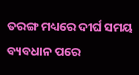ତରଙ୍ଗ ମଧ୍ୟରେ ଦୀର୍ଘ ସମୟ ବ୍ୟବଧାନ ପରେ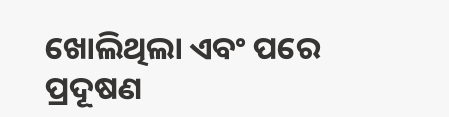ଖୋଲିଥିଲା ଏବଂ ପରେ ପ୍ରଦୂଷଣ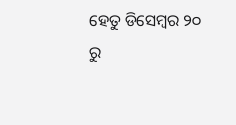ହେତୁ ଡିସେମ୍ବର ୨୦ ରୁ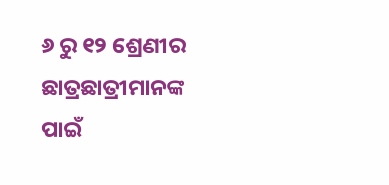୬ ରୁ ୧୨ ଶ୍ରେଣୀର ଛାତ୍ରଛାତ୍ରୀମାନଙ୍କ ପାଇଁ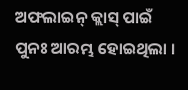ଅଫଲାଇନ୍ କ୍ଲାସ୍ ପାଇଁ ପୁନଃ ଆରମ୍ଭ ହୋଇଥିଲା ।